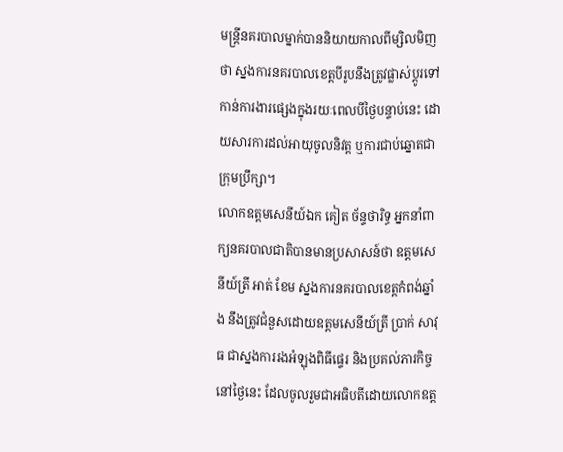មន្ត្រីនគរបាលម្នាក់បាននិយាយកាលពីម្សិលមិញថា ស្នងការនគរបាលខេត្តបីរូបនឹងត្រូវផ្លាស់ប្ដូរទៅកាន់ការងារផ្សេងក្នុងរយៈពេលបីថ្ងៃបន្ទាប់នេះ ដោយសារការដល់អាយុចូលនិវត្ត ឬការជាប់ឆ្នោតជាក្រុមប្រឹក្សា។
លោកឧត្តមសេនីយ៍ឯក គៀត ច័ន្ទថារិទ្ធ អ្នកនាំពាក្យនគរបាលជាតិបានមានប្រសាសន៍ថា ឧត្តមសេនីយ៍ត្រី អាត់ ខែម ស្នងការនគរបាលខេត្តកំពង់ឆ្នាំង នឹងត្រូវជំនួសដោយឧត្តមសេនីយ៍ត្រី ប្រាក់ សាវុធ ជាស្នងការរងអំឡុងពិធីផ្ទេរ និងប្រគល់ភារកិច្ចនៅថ្ងៃនេះ ដែលចូលរួមជាអធិបតីដោយលោកឧត្ត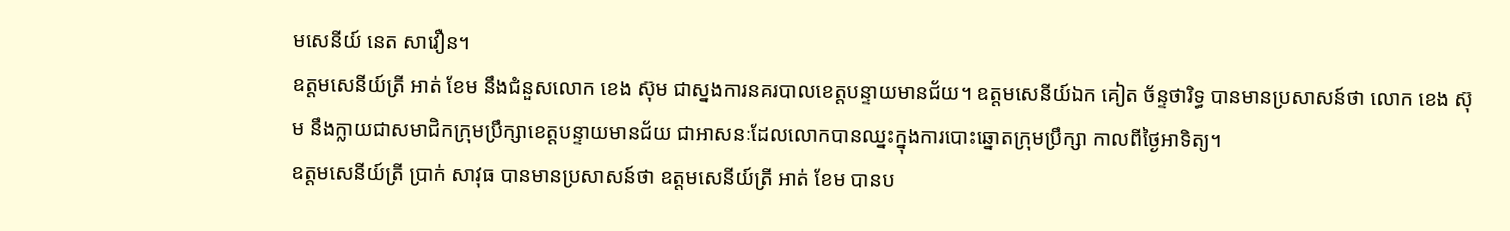មសេនីយ៍ នេត សាវឿន។
ឧត្តមសេនីយ៍ត្រី អាត់ ខែម នឹងជំនួសលោក ខេង ស៊ុម ជាស្នងការនគរបាលខេត្តបន្ទាយមានជ័យ។ ឧត្តមសេនីយ៍ឯក គៀត ច័ន្ទថារិទ្ធ បានមានប្រសាសន៍ថា លោក ខេង ស៊ុម នឹងក្លាយជាសមាជិកក្រុមប្រឹក្សាខេត្តបន្ទាយមានជ័យ ជាអាសនៈដែលលោកបានឈ្នះក្នុងការបោះឆ្នោតក្រុមប្រឹក្សា កាលពីថ្ងៃអាទិត្យ។
ឧត្តមសេនីយ៍ត្រី ប្រាក់ សាវុធ បានមានប្រសាសន៍ថា ឧត្តមសេនីយ៍ត្រី អាត់ ខែម បានប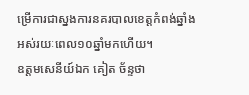ម្រើការជាស្នងការនគរបាលខេត្តកំពង់ឆ្នាំង អស់រយៈពេល១០ឆ្នាំមកហើយ។
ឧត្តមសេនីយ៍ឯក គៀត ច័ន្ទថា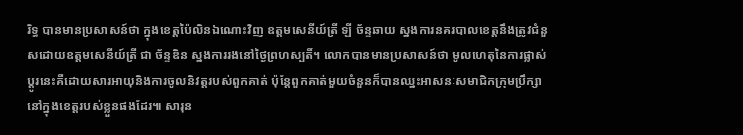រិទ្ធ បានមានប្រសាសន៍ថា ក្នុងខេត្តប៉ៃលិនឯណោះវិញ ឧត្តមសេនីយ៍ត្រី ឡី ច័ន្ទឆាយ ស្នងការនគរបាលខេត្តនឹងត្រូវជំនួសដោយឧត្តមសេនីយ៍ត្រី ជា ច័ន្ទឌិន ស្នងការរងនៅថ្ងៃព្រហស្បតិ៍។ លោកបានមានប្រសាសន៍ថា មូលហេតុនៃការផ្លាស់ប្តូរនេះគឺដោយសារអាយុនិងការចូលនិវត្តរបស់ពួកគាត់ ប៉ុន្តែពួកគាត់មួយចំនួនក៏បានឈ្នះអាសនៈសមាជិកក្រុមប្រឹក្សា នៅក្នុងខេត្តរបស់ខ្លួនផងដែរ៕ សារុន